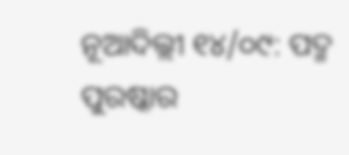ନୂଆଦିଲ୍ଲୀ ୧୪/୦୯: ପଦ୍ମ ପୁରଷ୍କାର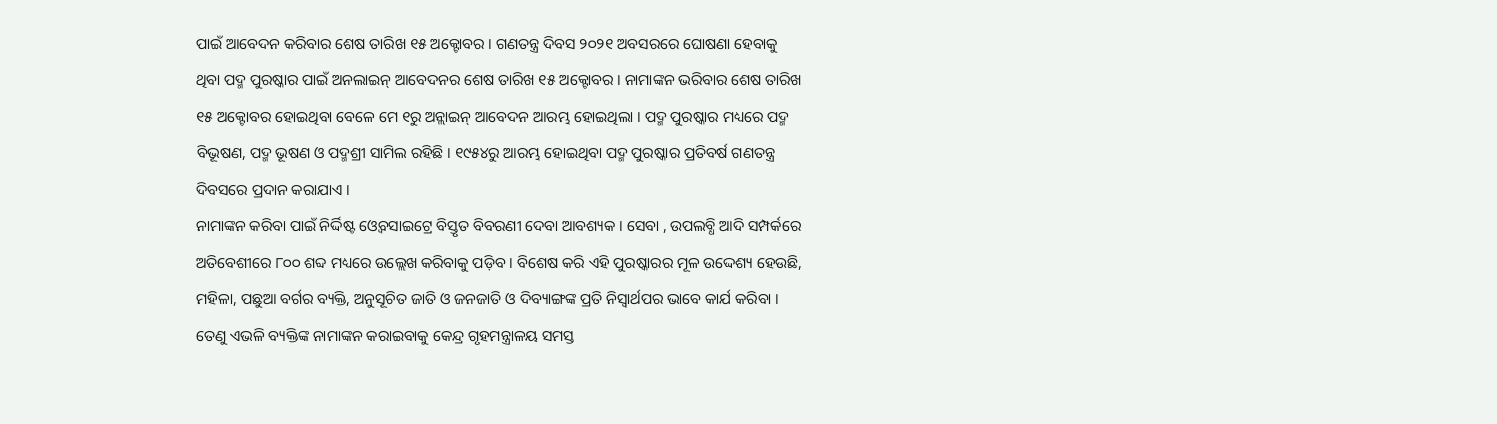ପାଇଁ ଆବେଦନ କରିବାର ଶେଷ ତାରିଖ ୧୫ ଅକ୍ଟୋବର । ଗଣତନ୍ତ୍ର ଦିବସ ୨୦୨୧ ଅବସରରେ ଘୋଷଣା ହେବାକୁ ଥିବା ପଦ୍ମ ପୁରଷ୍କାର ପାଇଁ ଅନଲାଇନ୍ ଆବେଦନର ଶେଷ ତାରିଖ ୧୫ ଅକ୍ଟୋବର । ନାମାଙ୍କନ ଭରିବାର ଶେଷ ତାରିଖ ୧୫ ଅକ୍ଟୋବର ହୋଇଥିବା ବେଳେ ମେ ୧ରୁ ଅନ୍ଲାଇନ୍ ଆବେଦନ ଆରମ୍ଭ ହୋଇଥିଲା । ପଦ୍ମ ପୁରଷ୍କାର ମଧ୍ୟରେ ପଦ୍ମ ବିଭୂଷଣ, ପଦ୍ମ ଭୂଷଣ ଓ ପଦ୍ମଶ୍ରୀ ସାମିଲ ରହିଛି । ୧୯୫୪ରୁ ଆରମ୍ଭ ହୋଇଥିବା ପଦ୍ମ ପୁରଷ୍କାର ପ୍ରତିବର୍ଷ ଗଣତନ୍ତ୍ର ଦିବସରେ ପ୍ରଦାନ କରାଯାଏ ।
ନାମାଙ୍କନ କରିବା ପାଇଁ ନିର୍ଦ୍ଦିଷ୍ଟ ଓ୍ବେବସାଇଟ୍ରେ ବିସ୍ତୃତ ବିବରଣୀ ଦେବା ଆବଶ୍ୟକ । ସେବା , ଉପଲବ୍ଧି ଆଦି ସମ୍ପର୍କରେ ଅତିବେଶୀରେ ୮୦୦ ଶବ୍ଦ ମଧ୍ୟରେ ଉଲ୍ଲେଖ କରିବାକୁ ପଡ଼ିବ । ବିଶେଷ କରି ଏହି ପୁରଷ୍କାରର ମୂଳ ଉଦ୍ଦେଶ୍ୟ ହେଉଛି, ମହିଳା, ପଛୁଆ ବର୍ଗର ବ୍ୟକ୍ତି, ଅନୁସୂଚିତ ଜାତି ଓ ଜନଜାତି ଓ ଦିବ୍ୟାଙ୍ଗଙ୍କ ପ୍ରତି ନିସ୍ବାର୍ଥପର ଭାବେ କାର୍ଯ କରିବା । ତେଣୁ ଏଭଳି ବ୍ୟକ୍ତିଙ୍କ ନାମାଙ୍କନ କରାଇବାକୁ କେନ୍ଦ୍ର ଗୃହମନ୍ତ୍ରାଳୟ ସମସ୍ତ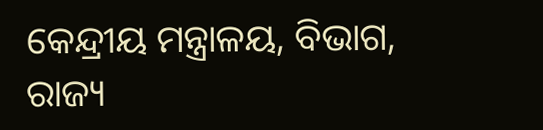କେନ୍ଦ୍ରୀୟ ମନ୍ତ୍ରାଳୟ, ବିଭାଗ, ରାଜ୍ୟ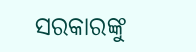ସରକାରଙ୍କୁ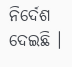ନିର୍ଦେଶ ଦେଇଛି ।